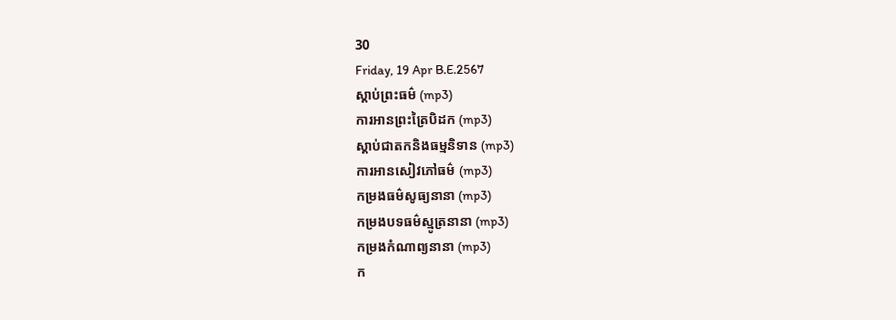30
Friday, 19 Apr B.E.2567
ស្តាប់ព្រះធម៌ (mp3)
ការអានព្រះត្រៃបិដក (mp3)
ស្តាប់ជាតកនិងធម្មនិទាន (mp3)
ការអានសៀវភៅធម៌ (mp3)
កម្រងធម៌សូធ្យនានា (mp3)
កម្រងបទធម៌ស្មូត្រនានា (mp3)
កម្រងកំណាព្យនានា (mp3)
ក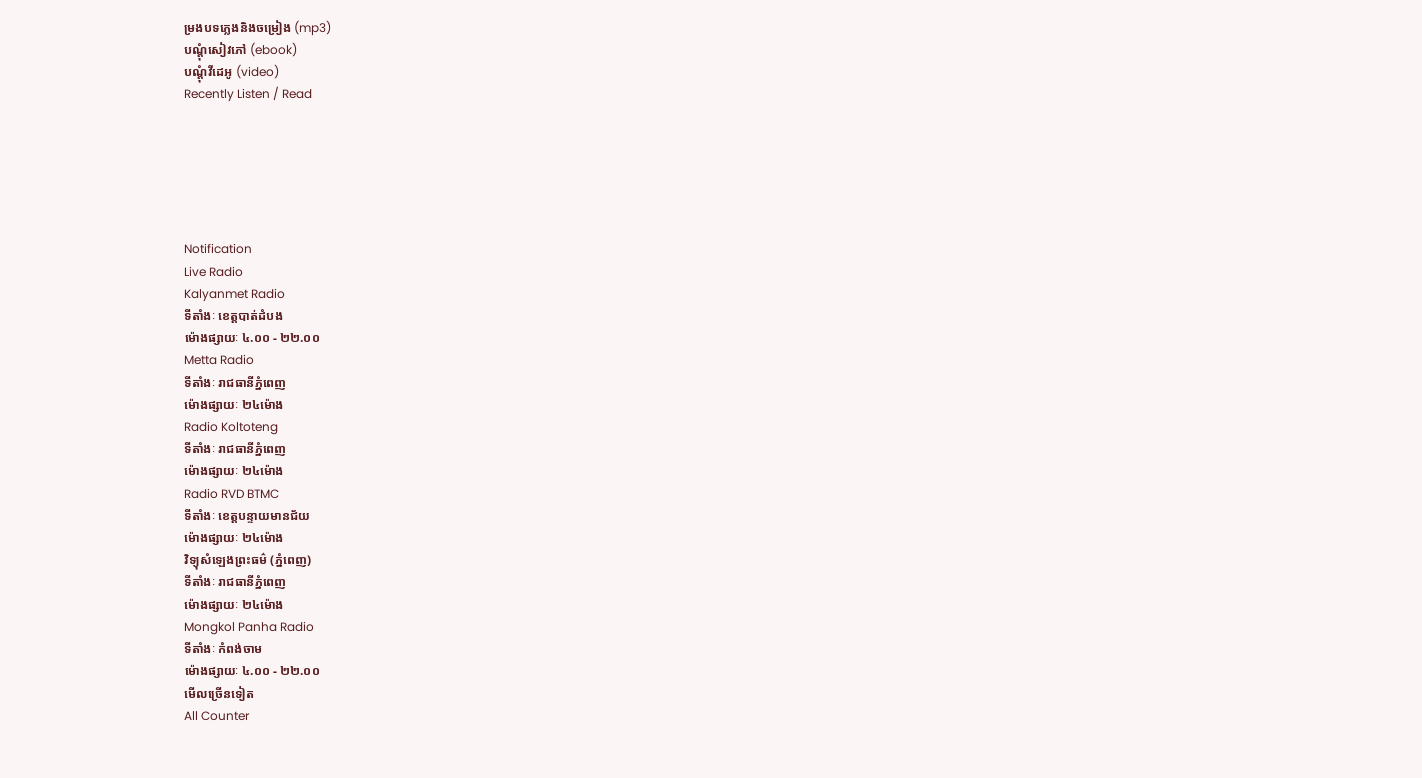ម្រងបទភ្លេងនិងចម្រៀង (mp3)
បណ្តុំសៀវភៅ (ebook)
បណ្តុំវីដេអូ (video)
Recently Listen / Read






Notification
Live Radio
Kalyanmet Radio
ទីតាំងៈ ខេត្តបាត់ដំបង
ម៉ោងផ្សាយៈ ៤.០០ - ២២.០០
Metta Radio
ទីតាំងៈ រាជធានីភ្នំពេញ
ម៉ោងផ្សាយៈ ២៤ម៉ោង
Radio Koltoteng
ទីតាំងៈ រាជធានីភ្នំពេញ
ម៉ោងផ្សាយៈ ២៤ម៉ោង
Radio RVD BTMC
ទីតាំងៈ ខេត្តបន្ទាយមានជ័យ
ម៉ោងផ្សាយៈ ២៤ម៉ោង
វិទ្យុសំឡេងព្រះធម៌ (ភ្នំពេញ)
ទីតាំងៈ រាជធានីភ្នំពេញ
ម៉ោងផ្សាយៈ ២៤ម៉ោង
Mongkol Panha Radio
ទីតាំងៈ កំពង់ចាម
ម៉ោងផ្សាយៈ ៤.០០ - ២២.០០
មើលច្រើនទៀត
All Counter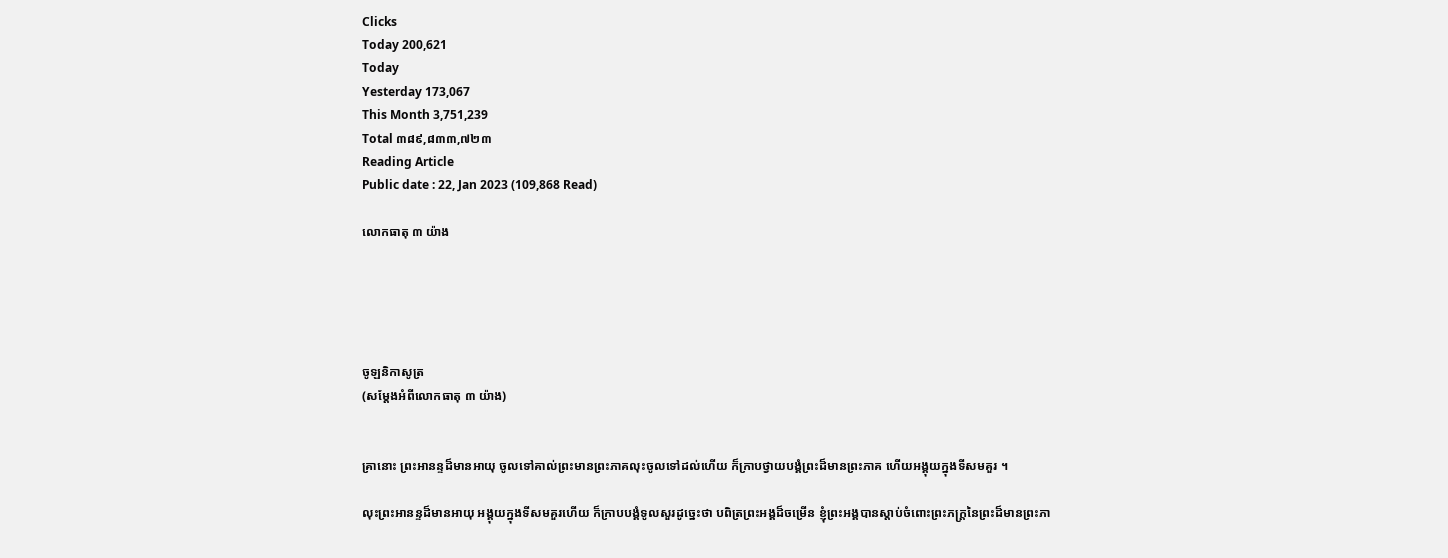Clicks
Today 200,621
Today
Yesterday 173,067
This Month 3,751,239
Total ៣៨៩,៨៣៣,៧២៣
Reading Article
Public date : 22, Jan 2023 (109,868 Read)

លោកធាតុ ៣ យ៉ាង





ចូឡនិកាសូត្រ
(សម្ដែងអំពីលោកធាតុ ៣ យ៉ាង)


គ្រានោះ ព្រះអានន្ទដ៏មានអាយុ ចូលទៅគាល់ព្រះមានព្រះភាគលុះចូលទៅដល់ហើយ ក៏ក្រាបថ្វាយបង្គំព្រះដ៏មានព្រះភាគ ហើយអង្គុយក្នុងទីសមគួរ ។

លុះព្រះអានន្ទដ៏មានអាយុ អង្គុយក្នុងទីសមគួរហើយ ក៏ក្រាបបង្គំទូលសួរដូច្នេះថា បពិត្រព្រះអង្គដ៏ចម្រើន ខ្ញុំព្រះអង្គបានស្ដាប់ចំពោះព្រះភក្រ្តនៃព្រះដ៏មានព្រះភា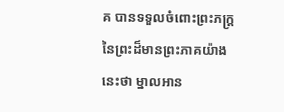គ បានទទួលចំពោះព្រះភក្រ្តនៃព្រះដ៏មានព្រះភាគយ៉ាងនេះថា ម្នាលអាន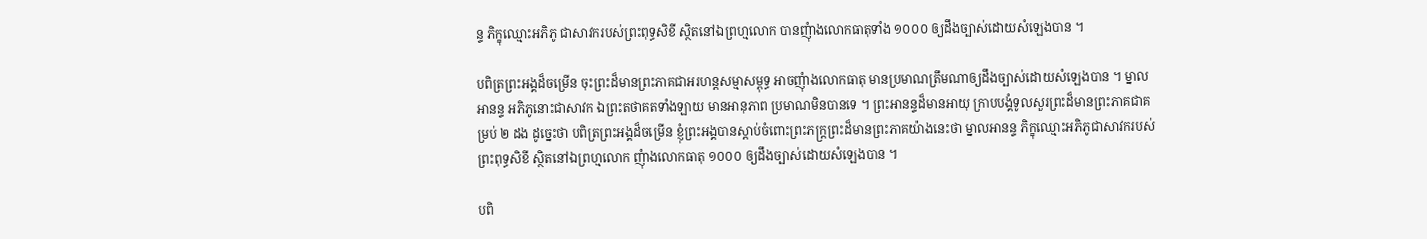ន្ទ ភិក្ខុឈ្មោះអភិភូ ជាសាវករបស់ព្រះពុទ្ធសិខី ស្ថិតនៅឯព្រហ្មលោក បានញុំាងលោកធាតុទាំង ១០០០ ឲ្យដឹងច្បាស់ដោយសំឡេងបាន ។

បពិត្រព្រះអង្គដ៏ចម្រើន ចុះព្រះដ៏មានព្រះភាគជាអរហន្តសម្មាសម្ពុទ្ធ អាចញុំាងលោកធាតុ មានប្រមាណត្រឹមណាឲ្យដឹងច្បាស់ដោយសំឡេងបាន ។ ម្នាលអានន្ទ អភិភូនោះជាសាវក ឯព្រះតថាគតទាំងឡាយ មានអានុភាព ប្រមាណមិនបានទេ ។ ព្រះអានន្ទដ៏មានអាយុ ក្រាបបង្គំទូលសួរព្រះដ៏មានព្រះភាគជាគម្រប់ ២ ដង ដូច្នេះថា បពិត្រព្រះអង្គដ៏ចម្រើន ខ្ញុំព្រះអង្គបានស្ដាប់ចំពោះព្រះភក្រ្តព្រះដ៏មានព្រះភាគយ៉ាងនេះថា ម្នាលអានន្ទ ភិក្ខុឈ្មោះអភិភូជាសាវករបស់ព្រះពុទ្ធសិខី ស្ថិតនៅឯព្រហ្មលោក ញុំាងលោកធាតុ ១០០០ ឲ្យដឹងច្បាស់ដោយសំឡេងបាន ។

បពិ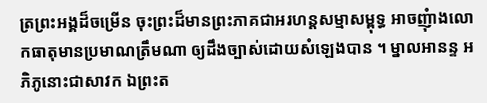ត្រព្រះអង្គដ៏ចម្រើន ចុះព្រះដ៏មានព្រះភាគជាអរហន្តសម្មាសម្ពុទ្ធ អាចញុំាងលោកធាតុមានប្រមាណត្រឹមណា ឲ្យដឹងច្បាស់ដោយសំឡេងបាន ។ ម្នាលអានន្ទ អភិភូនោះជាសាវក ឯព្រះត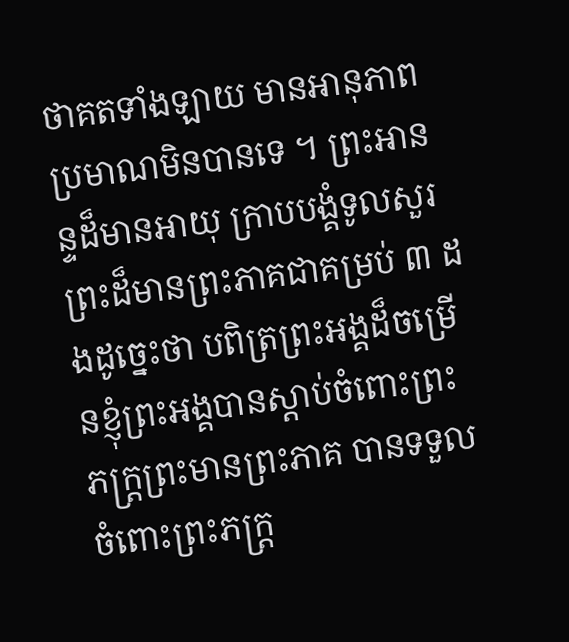ថាគតទាំងឡាយ មានអានុភាពប្រមាណមិនបានទេ ។ ព្រះអានន្ទដ៏មានអាយុ ក្រាបបង្គំទូលសួរ ព្រះដ៏មានព្រះភាគជាគម្រប់ ៣ ដងដូច្នេះថា បពិត្រព្រះអង្គដ៏ចម្រើនខ្ញុំព្រះអង្គបានស្ដាប់ចំពោះព្រះភក្រ្តព្រះមានព្រះភាគ បានទទួលចំពោះព្រះភក្រ្ត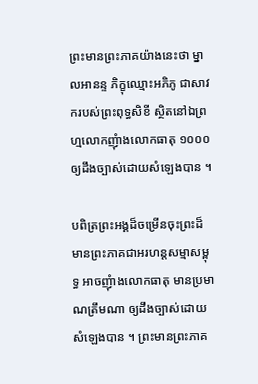ព្រះមានព្រះភាគយ៉ាងនេះថា ម្នាលអានន្ទ ភិក្ខុឈ្មោះអភិភូ ជាសាវករបស់ព្រះពុទ្ធសិខី ស្ថិតនៅឯព្រហ្មលោកញុំាងលោកធាតុ ១០០០ ឲ្យដឹងច្បាស់ដោយសំឡេងបាន ។

បពិត្រព្រះអង្គដ៏ចម្រើនចុះព្រះដ៏មានព្រះភាគជាអរហន្តសម្មាសម្ពុទ្ធ អាចញុំាងលោកធាតុ មានប្រមាណត្រឹមណា ឲ្យដឹងច្បាស់ដោយសំឡេងបាន ។ ព្រះមានព្រះភាគ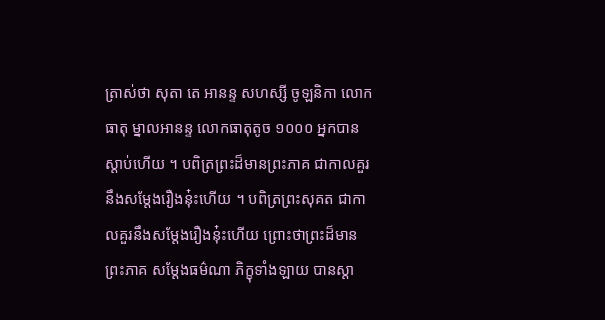ត្រាស់ថា សុតា តេ អានន្ទ សហស្សី ចូឡនិកា លោកធាតុ ម្នាលអានន្ទ លោកធាតុតូច ១០០០ អ្នកបានស្ដាប់ហើយ ។ បពិត្រព្រះដ៏មានព្រះភាគ ជាកាលគួរនឹងសម្តែងរឿងនុ៎ះហើយ ។ បពិត្រព្រះសុគត ជាកាលគួរនឹងសម្តែងរឿងនុ៎ះហើយ ព្រោះថាព្រះដ៏មានព្រះភាគ សម្តែងធម៌ណា ភិក្ខុទាំងឡាយ បានស្ដា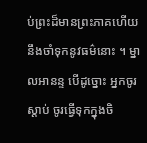ប់ព្រះដ៏មានព្រះភាគហើយ នឹងចាំទុកនូវធម៌នោះ ។ ម្នាលអានន្ទ បើដូច្នោះ អ្នកចូរស្ដាប់ ចូរធ្វើទុកក្នុងចិ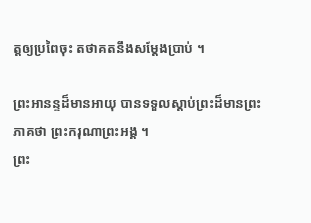ត្តឲ្យប្រពៃចុះ តថាគតនឹងសម្តែងប្រាប់ ។

ព្រះអានន្ទដ៏មានអាយុ បានទទួលស្ដាប់ព្រះដ៏មានព្រះភាគថា ព្រះករុណាព្រះអង្គ ។
ព្រះ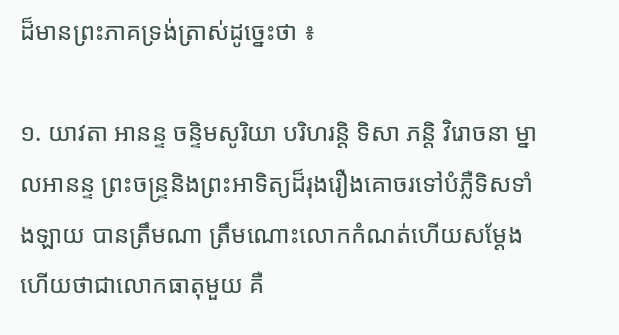ដ៏មានព្រះភាគទ្រង់ត្រាស់ដូច្នេះថា ៖

១. យាវតា អានន្ទ ចន្ទិមសូរិយា បរិហរន្តិ ទិសា ភន្តិ វិរោចនា ម្នាលអានន្ទ ព្រះចន្រ្ទនិងព្រះអាទិត្យដ៏រុងរឿងគោចរទៅបំភ្លឺទិសទាំងឡាយ បានត្រឹមណា ត្រឹមណោះលោកកំណត់ហើយសម្ដែងហើយថាជាលោកធាតុមួយ គឺ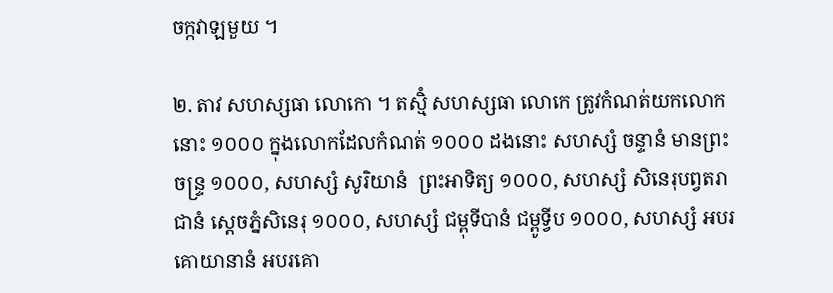ចក្កវាឡមួយ ។

២. តាវ សហស្សធា លោកោ ។ តស្មិំ សហស្សធា លោកេ ត្រូវកំណត់យកលោកនោះ ១០០០ ក្នុងលោកដែលកំណត់ ១០០០ ដងនោះ សហស្សំ ចន្ទានំ មានព្រះចន្រ្ទ ១០០០, សហស្សំ សូរិយានំ  ព្រះអាទិត្យ ១០០០, សហស្សំ សិនេរុបព្វតរាជានំ សេ្ដចភ្នំសិនេរុ ១០០០, សហស្សំ ជម្ពុទីបានំ ជម្ពូទ្វីប ១០០០, សហស្សំ អបរគោយានានំ អបរគោ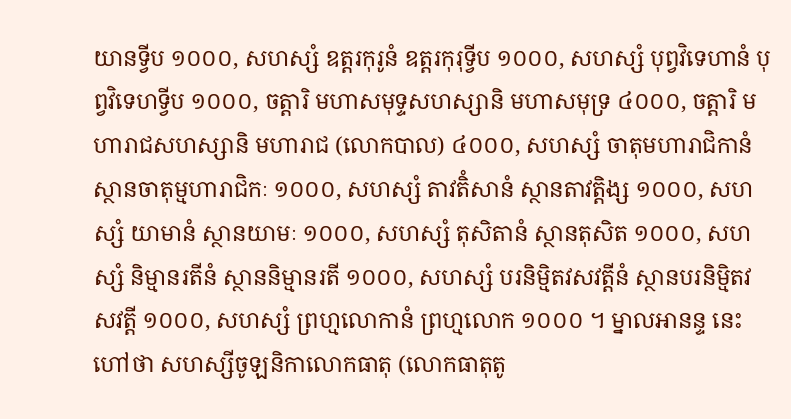យានទ្វីប ១០០០, សហស្សំ ឧត្តរកុរូនំ ឧត្ដរកុរុទ្វីប ១០០០, សហស្សំ បុព្វវិទេហានំ បុព្វវិទេហទ្វីប ១០០០, ចត្តារិ មហាសមុទ្ទសហស្សានិ មហាសមុទ្រ ៤០០០, ចត្តារិ មហារាជសហស្សានិ មហារាជ (លោកបាល) ៤០០០, សហស្សំ ចាតុមហារាជិកានំ ស្ថានចាតុម្មហារាជិកៈ ១០០០, សហស្សំ តាវតិំសានំ ស្ថានតាវត្តិង្ស ១០០០, សហស្សំ យាមានំ ស្ថានយាមៈ ១០០០, សហស្សំ តុសិតានំ ស្ថានតុសិត ១០០០, សហស្សំ និម្មានរតីនំ ស្ថាននិម្មានរតី ១០០០, សហស្សំ បរនិម្មិតវសវត្តីនំ ស្ថានបរនិម្មិតវសវត្តី ១០០០, សហស្សំ ព្រហ្មលោកានំ ព្រហ្មលោក ១០០០ ។ ម្នាលអានន្ទ នេះហៅថា សហស្សីចូឡនិកាលោកធាតុ (លោកធាតុតូ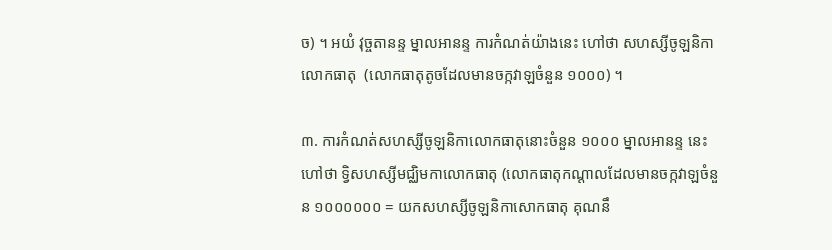ច) ។ អយំ វុច្ចតានន្ទ ម្នាលអានន្ទ ការកំណត់យ៉ាងនេះ ហៅថា សហស្សីចូឡនិកាលោកធាតុ  (លោកធាតុតូចដែលមានចក្កវាឡចំនួន ១០០០) ។

៣. ការកំណត់សហស្សីចូឡនិកាលោកធាតុនោះចំនួន ១០០០ ម្នាលអានន្ទ នេះហៅថា ទ្វិសហស្សីមជ្ឈិមកាលោកធាតុ (លោកធាតុកណ្ដាលដែលមានចក្កវាឡចំនួន ១០០០០០០ = យកសហស្សីចូឡនិកាសោកធាតុ គុណនឹ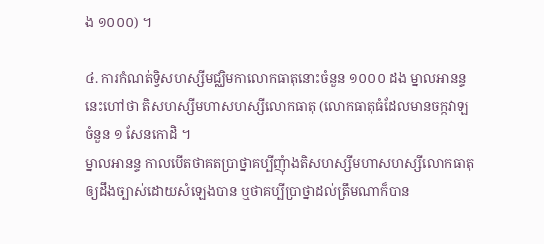ង ១០០០) ។

៤. ការកំណត់ទ្វិសហស្សីមជ្ឈិមកាលោកធាតុនោះចំនួន ១០០០ ដង ម្នាលអានន្ទ នេះហៅថា តិសហស្សីមហាសហស្សីលោកធាតុ (លោកធាតុធំដែលមានចក្កវាឡចំនួន ១ សែនកោដិ ។
ម្នាលអានន្ទ កាលបើតថាគតប្រាថ្នាគប្បីញុំាងតិសហស្សីមហាសហស្សីលោកធាតុឲ្យដឹងច្បាស់ដោយសំឡេងបាន ឬថាគប្បីប្រាថ្នាដល់ត្រឹមណាក៏បាន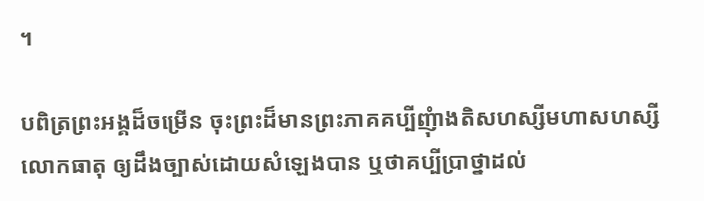។

បពិត្រព្រះអង្គដ៏ចម្រើន ចុះព្រះដ៏មានព្រះភាគគប្បីញុំាងតិសហស្សីមហាសហស្សីលោកធាតុ ឲ្យដឹងច្បាស់ដោយសំឡេងបាន ឬថាគប្បីប្រាថ្នាដល់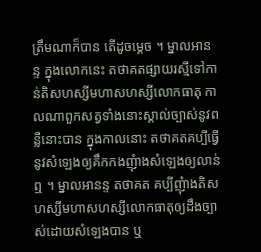ត្រឹមណាក៏បាន តើដូចម្ដេច ។ ម្នាលអានន្ទ ក្នុងលោកនេះ តថាគតផ្សាយរស្មីទៅកាន់តិសហស្សីមហាសហស្សីលោកធាតុ កាលណាពួកសត្វទាំងនោះស្គាល់ច្បាស់នូវពន្លឺនោះបាន ក្នុងកាលនោះ តថាគតគប្បីធ្វើនូវសំឡេងឲ្យគឹកកងញុំាងសំឡេងឲ្យលាន់ឮ ។ ម្នាលអានន្ទ តថាគត គប្បីញុំាងតិសហស្សីមហាសហស្សីលោកធាតុឲ្យដឹងច្បាស់ដោយសំឡេងបាន ឬ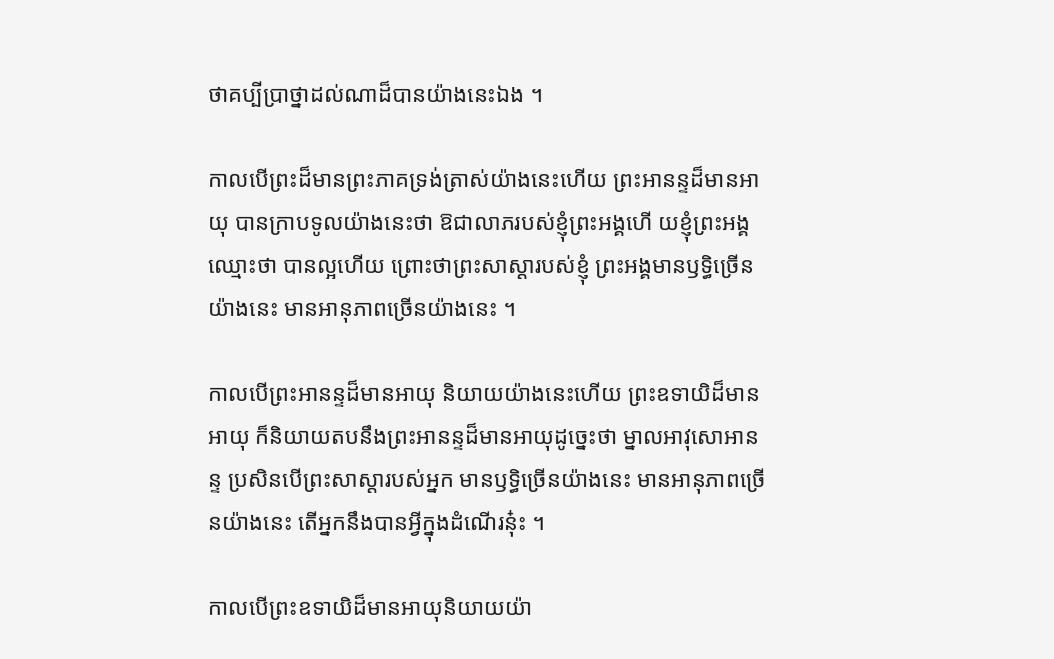ថាគប្បីប្រាថ្នាដល់ណាដ៏បានយ៉ាងនេះឯង ។

កាលបើព្រះដ៏មានព្រះភាគទ្រង់ត្រាស់យ៉ាងនេះហើយ ព្រះអានន្ទដ៏មានអាយុ បានក្រាបទូលយ៉ាងនេះថា ឱជាលាភរបស់ខ្ញុំព្រះអង្គហើ យខ្ញុំព្រះអង្គឈ្មោះថា បានល្អហើយ ព្រោះថាព្រះសាស្ដារបស់ខ្ញុំ ព្រះអង្គមានឫទ្ធិច្រើនយ៉ាងនេះ មានអានុភាពច្រើនយ៉ាងនេះ ។

កាលបើព្រះអានន្ទដ៏មានអាយុ និយាយយ៉ាងនេះហើយ ព្រះឧទាយិដ៏មានអាយុ ក៏និយាយតបនឹងព្រះអានន្ទដ៏មានអាយុដូច្នេះថា ម្នាលអាវុសោអានន្ទ ប្រសិនបើព្រះសាស្ដារបស់អ្នក មានឫទ្ធិច្រើនយ៉ាងនេះ មានអានុភាពច្រើនយ៉ាងនេះ តើអ្នកនឹងបានអ្វីក្នុងដំណើរនុ៎ះ ។

កាលបើព្រះឧទាយិដ៏មានអាយុនិយាយយ៉ា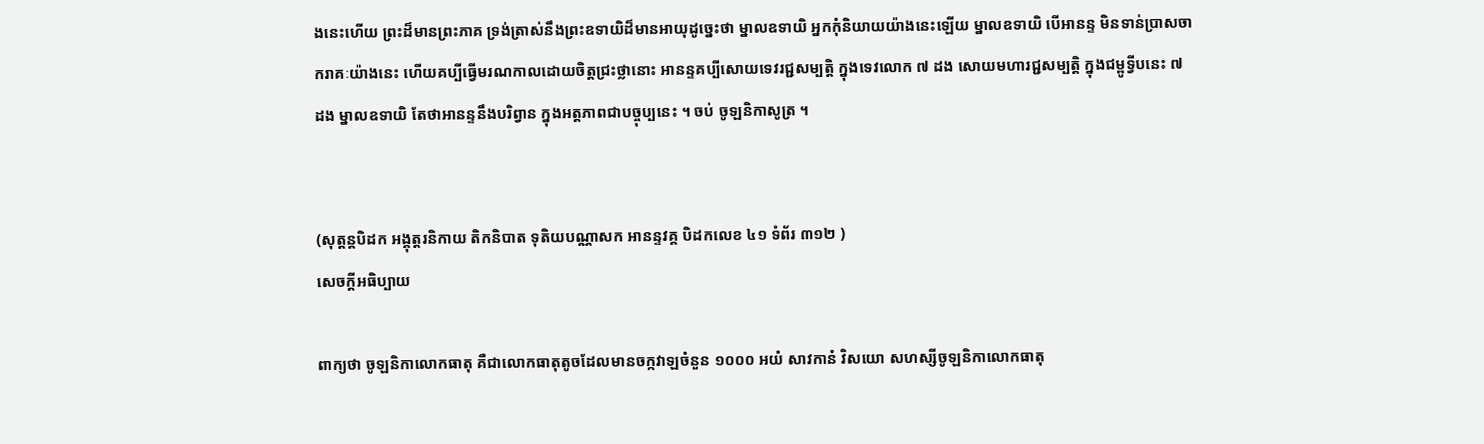ងនេះហើយ ព្រះដ៏មានព្រះភាគ ទ្រង់ត្រាស់នឹងព្រះឧទាយិដ៏មានអាយុដូច្នេះថា ម្នាលឧទាយិ អ្នកកុំនិយាយយ៉ាងនេះឡើយ ម្នាលឧទាយិ បើអានន្ទ មិនទាន់ប្រាសចាករាគៈយ៉ាងនេះ ហើយគប្បីធ្វើមរណកាលដោយចិត្តជ្រះថ្លានោះ អានន្ទគប្បីសោយទេវរជ្ជសម្បត្តិ ក្នុងទេវលោក ៧ ដង សោយមហារជ្ជសម្បត្តិ ក្នុងជម្ពូទ្វីបនេះ ៧ ដង ម្នាលឧទាយិ តែថាអានន្ទនឹងបរិព្វាន ក្នុងអត្តភាពជាបច្ចុប្បនេះ ។ ចប់ ចូឡនិកាសូត្រ ។


(សុត្តន្តបិដក អង្គុត្តរនិកាយ តិកនិបាត ទុតិយបណ្ណាសក អានន្ទវគ្គ បិដកលេខ ៤១ ទំព័រ ៣១២ )
សេចក្ដីអធិប្បាយ

ពាក្យថា ចូឡនិកាលោកធាតុ គឺជាលោកធាតុតូចដែលមានចក្កវាឡចំនួន ១០០០ អយំ សាវកានំ វិសយោ សហស្សីចូឡនិកាលោកធាតុ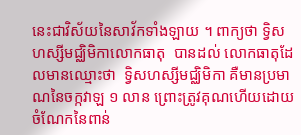នេះជាវិស័យនៃសាវ័កទាំងឡាយ ។ ពាក្យថា ទ្វិសហស្សីមជ្ឈិមិកាលោកធាតុ  បានដល់ លោកធាតុដែលមានឈ្មោះថា  ទ្វិសហស្សីមជ្ឈិមិកា គឺមានប្រមាណនៃចក្កវាឡ ១ លាន ព្រោះត្រូវគុណហើយដោយចំណែកនៃពាន់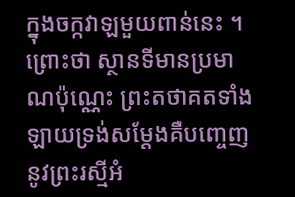ក្នុងចក្កវាឡមួយពាន់នេះ ។  ព្រោះថា ស្ថានទីមានប្រមាណប៉ុណ្ណេះ ព្រះតថាគតទាំងឡាយទ្រង់សម្ដែងគឺបញ្ចេញនូវព្រះរស្មីអំ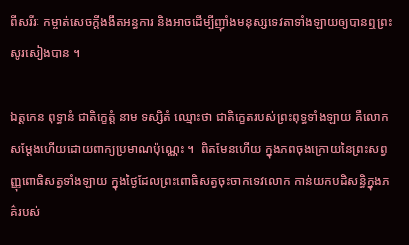ពីសរីរៈ កម្ចាត់សេចក្ដីងងឹតអន្ធការ និងអាចដើម្បីញ៉ាំងមនុស្សទេវតាទាំងឡាយឲ្យបានឮព្រះសូរសៀងបាន ។

ឯត្តកេន ពុទ្ធានំ ជាតិក្ខេត្តំ នាម ទស្សិតំ ឈ្មោះថា ជាតិក្ខេតរបស់ព្រះពុទ្ធទាំងឡាយ គឺលោកសម្ដែងហើយដោយពាក្យប្រមាណប៉ុណ្ណេះ ។  ពិតមែនហើយ ក្នុងភពចុងក្រោយនៃព្រះសព្វញ្ញុពោធិសត្វទាំងឡាយ ក្នុងថ្ងៃដែលព្រះពោធិសត្វចុះចាកទេវលោក កាន់យកបដិសន្ធិក្នុងភគ៌របស់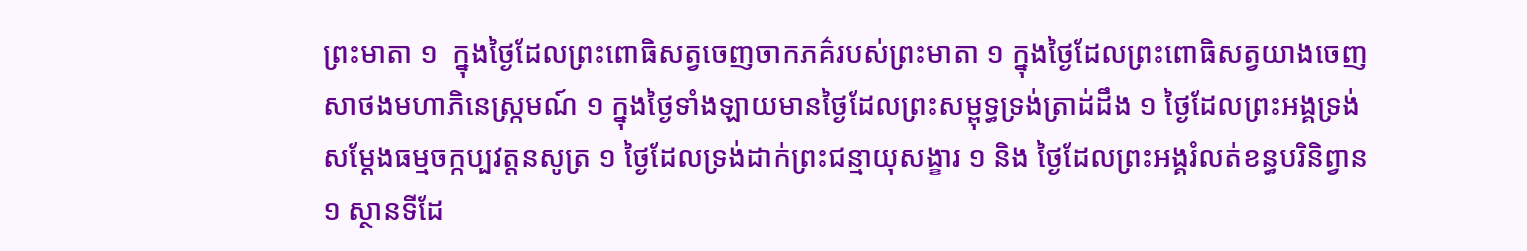ព្រះមាតា ១  ក្នុងថ្ងៃដែលព្រះពោធិសត្វចេញចាកភគ៌របស់ព្រះមាតា ១ ក្នុងថ្ងៃដែលព្រះពោធិសត្វយាងចេញសាថងមហាភិនេស្ក្រមណ៍ ១ ក្នុងថ្ងៃទាំងឡាយមានថ្ងៃដែលព្រះសម្ពុទ្ធទ្រង់ត្រាដ់ដឹង ១ ថ្ងៃដែលព្រះអង្គទ្រង់សម្ដែងធម្មចក្កប្បវត្តនសូត្រ ១ ថ្ងៃដែលទ្រង់ដាក់ព្រះជន្មាយុសង្ខារ ១ និង ថ្ងៃដែលព្រះអង្គរំលត់ខន្ធបរិនិព្វាន ១ ស្ថានទីដែ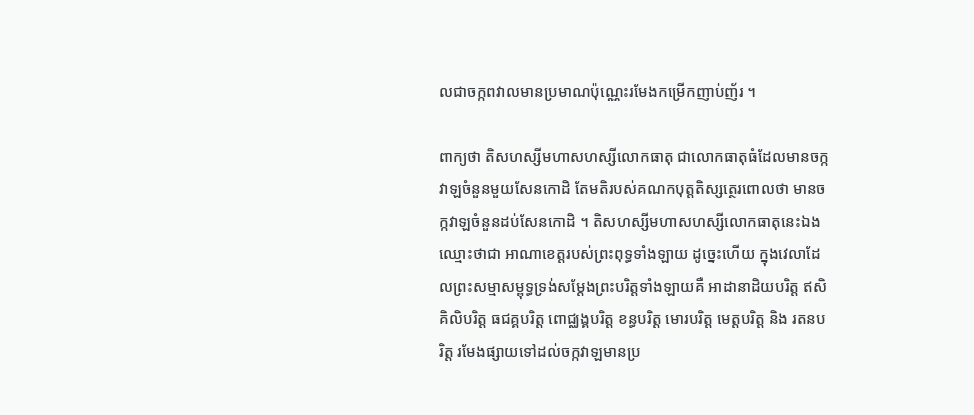លជាចក្កពវាលមានប្រមាណប៉ុណ្ណេះរមែងកម្រើកញាប់ញ័រ ។

ពាក្យថា តិសហស្សីមហាសហស្សីលោកធាតុ ជាលោកធាតុធំដែលមានចក្កវាឡចំនួនមួយសែនកោដិ តែមតិរបស់គណកបុត្តតិស្សត្ថេរពោលថា មានចក្កវាឡចំនួនដប់សែនកោដិ ។ តិសហស្សីមហាសហស្សីលោកធាតុនេះឯង ឈ្មោះថាជា អាណាខេត្តរបស់ព្រះពុទ្ធទាំងឡាយ ដូច្នេះហើយ ក្នុងវេលាដែលព្រះសម្មាសម្ពុទ្ធទ្រង់សម្ដែងព្រះបរិត្តទាំងឡាយគឺ អាដានាដិយបរិត្ត ឥសិគិលិបរិត្ត ធជគ្គបរិត្ត ពោជ្ឈង្គបរិត្ត ខន្ធបរិត្ត មោរបរិត្ត មេត្តបរិត្ត និង រតនបរិត្ត រមែងផ្សាយទៅដល់ចក្កវាឡមានប្រ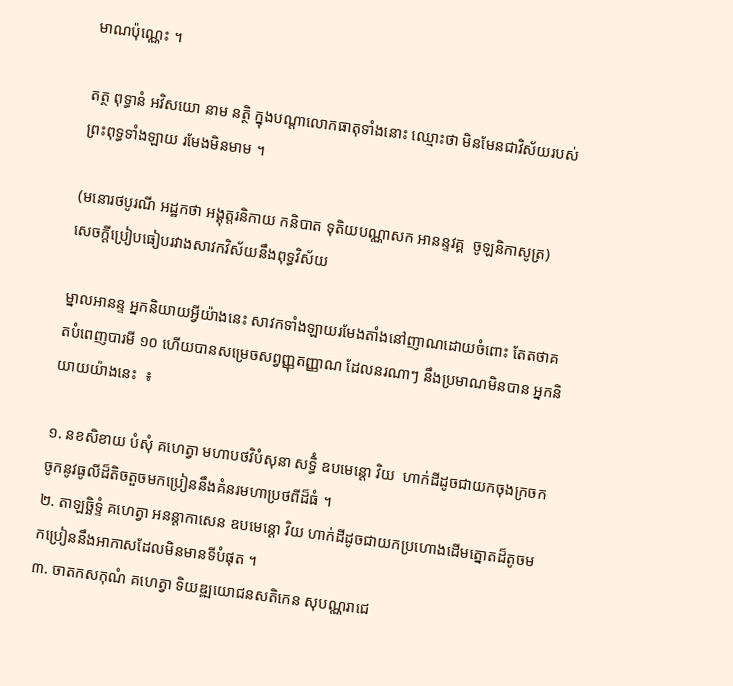មាណប៉ុណ្ណេះ ។

តត្ថ ពុទ្ធានំ អវិសយោ នាម នត្ថិ ក្នុងបណ្ដាលោកធាតុទាំងនោះ ឈ្មោះថា មិនមែនជាវិស័យរបស់ព្រះពុទ្ធទាំងឡាយ រមែងមិនមាម ។

(មនោរថបូរណី អដ្ឋកថា អង្គុត្តរនិកាយ កនិបាត ទុតិយបណ្ណាសក អានន្ទវគ្គ  ចូឡនិកាសូត្រ)
សេចក្ដីប្រៀបធៀបរវាងសាវកវិស័យនឹងពុទ្ធវិស័យ

ម្នាលអានន្ទ អ្នកនិយាយអ្វីយ៉ាងនេះ សាវកទាំងឡាយរមែងតាំងនៅញាណដោយចំពោះ តែតថាគតបំពេញបារមី ១០ ហើយបានសម្រេចសព្វញ្ញុតញ្ញាណ ដែលនរណាៗ នឹងប្រមាណមិនបាន អ្នកនិយាយយ៉ាងនេះ  ៖

១. នខសិខាយ បំសុំ គហេត្វា មហាបថវិបំសុនា សទ្ធិំ ឧបមេន្តោ វិយ  ហាក់ដីដូចជាយកចុងក្រចកចូកនូវធូលីដ៏តិចតួចមកប្រៀននឹងគំនរមហាប្រថពីដ៏ធំ ។
២. តាឡច្ឆិទ្ទំ គហេត្វា អនន្តាកាសេន ឧបមេន្តោ វិយ ហាក់ដីដូចជាយកប្រហោងដើមត្នោតដ៏តូចមកប្រៀននឹងអាកាសដែលមិនមានទីបំផុត ។
៣. ចាតកសកុណំ គហេត្វា ទិយឌ្ឍយោជនសតិកេន សុបណ្ណរាជេ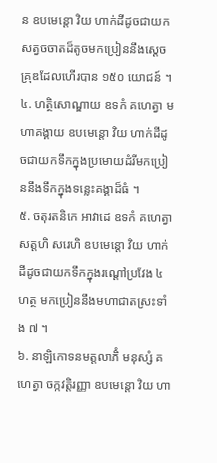ន ឧបមេន្តោ វិយ ហាក់ដីដូចជាយកសត្វចចាតដ៏តូចមកប្រៀននឹងស្ដេចគ្រុឌដែលហើរបាន ១៥០ យោជន៍ ។
៤. ហត្ថិសោណ្ឌាយ ឧទកំ គហេត្វា មហាគង្គាយ ឧបមេន្តោ វិយ ហាក់ដីដូចជាយកទឹកក្នុងប្រមោយដំរីមកប្រៀននឹងទឹកក្នុងទន្លេះគង្គាដ៏ធំ ។
៥. ចតុរតនិកេ អាវាដេ ឧទកំ គហេត្វា សត្តហិ សរេហិ ឧបមេន្តោ វិយ ហាក់ដីដូចជាយកទឹកក្នុងរណ្ដៅប្រវែង ៤ ហត្ថ មកប្រៀននឹងមហាជាតស្រះទាំង ៧ ។
៦. នាឡិកោទនមត្តលាភិំ មនុស្សំ គហេត្វា ចក្កវត្តិរញ្ញា ឧបមេន្តោ វិយ ហា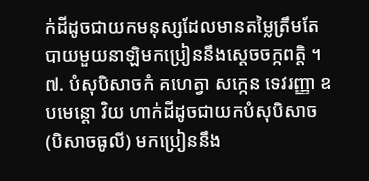ក់ដីដូចជាយកមនុស្សដែលមានតម្លៃត្រឹមតែបាយមួយនាឡិមកប្រៀននឹងស្ដេចចក្កពត្តិ ។
៧. បំសុបិសាចកំ គហេត្វា សក្កេន ទេវរញ្ញា ឧបមេន្តោ វិយ ហាក់ដីដូចជាយកបំសុបិសាច (បិសាចធូលី) មកប្រៀននឹង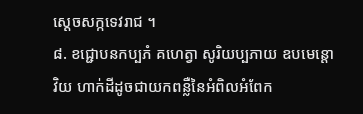ស្ដេចសក្កទេវរាជ ។
៨. ខជ្ជោបនកប្បភំ គហេត្វា សូរិយប្បភាយ ឧបមេន្តោ វិយ ហាក់ដីដូចជាយកពន្លឺនៃអំពិលអំពែក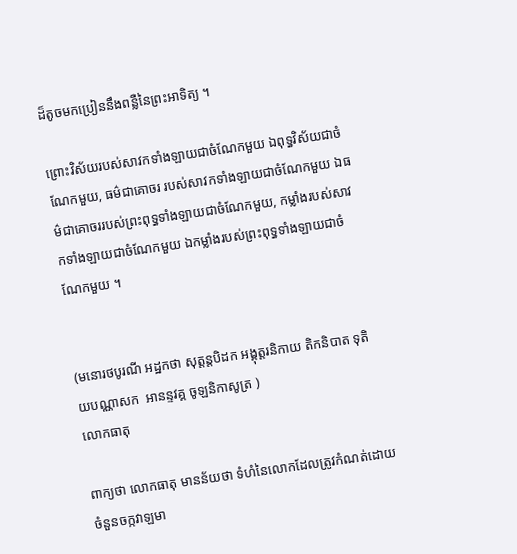ដ៏តូចមកប្រៀននឹងពន្លឺនៃព្រះអាទិត្យ ។

ព្រោះវិស័យរបស់សាវកទាំងឡាយជាចំណែកមួយ ឯពុទ្ធវិស័យជាចំណែកមួយ, ធម៌ជាគោចរ របស់សាវកទាំងឡាយជាចំណែកមួយ ឯធម៌ជាគោចររបស់ព្រះពុទ្ធទាំងឡាយជាចំណែកមួយ, កម្លាំងរបស់សាវកទាំងឡាយជាចំណែកមួយ ឯកម្លាំងរបស់ព្រះពុទ្ធទាំងឡាយជាចំណែកមួយ ។


(មនោរថបូរណី អដ្ឋកថា សុត្តន្តបិដក អង្គុត្តរនិកាយ តិកនិបាត ទុតិយបណ្ណាសក  អានន្ទវគ្គ ចូឡនិកាសូត្រ )
លោកធាតុ

ពាក្យថា លោកធាតុ មានន័យថា ទំហំនៃលោកដែលត្រូវកំណត់ដោយចំនួនចក្កវាឡមា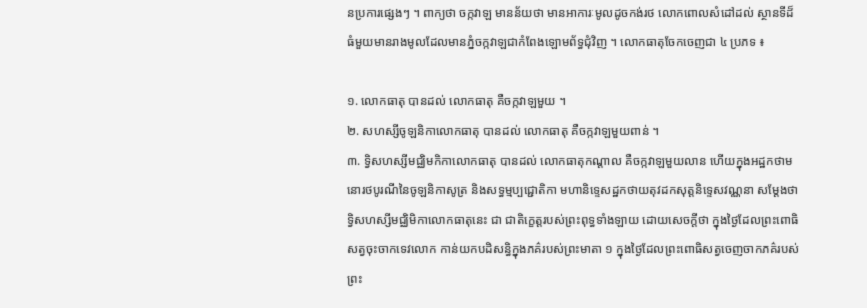នប្រការផ្សេងៗ ។ ពាក្យថា ចក្កវាឡ មានន័យថា មានអាការៈមូលដូចកង់រថ លោកពោលសំដៅដល់ ស្ថានទីដ៏ធំមួយមានរាងមូលដែលមានភ្នំចក្កវាឡជាកំពែងឡោមព័ទ្ធជុំវិញ ។ លោកធាតុចែកចេញជា ៤ ប្រភទ ៖

១. លោកធាតុ បានដល់ លោកធាតុ គឺចក្កវាឡមួយ ។
២. សហស្សីចូឡនិកាលោកធាតុ បានដល់ លោកធាតុ គឺចក្កវាឡមួយពាន់ ។
៣. ទ្វិសហស្សីមជ្ឈិមកិកាលោកធាតុ បានដល់ លោកធាតុកណ្ដាល គឺចក្កវាឡមួយលាន ហើយក្នុងអដ្ឋកថាមនោរថបូរណីនៃចូឡនិកាសូត្រ និងសទ្ធម្មប្បជ្ជោតិកា មហានិទ្ទេសដ្ឋកថាយតុវដកសុត្តនិទ្ទេសវណ្ណនា សម្ដែងថា ទ្វិសហស្សីមជ្ឈិមិកាលោកធាតុនេះ ជា ជាតិក្ខេត្តរបស់ព្រះពុទ្ធទាំងឡាយ ដោយសេចក្ដីថា ក្នុងថ្ងៃដែលព្រះពោធិសត្វចុះចាកទេវលោក កាន់យកបដិសន្ធិក្នុងភគ៌របស់ព្រះមាតា ១ ក្នុងថ្ងៃដែលព្រះពោធិសត្វចេញចាកភគ៌របស់ព្រះ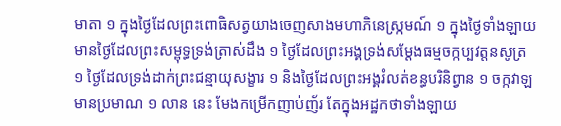មាតា ១ ក្នុងថ្ងៃដែលព្រះពោធិសត្វយាងចេញសាងមហាភិនេស្ក្រមណ៍ ១ ក្នុងថ្ងៃទាំងឡាយមានថ្ងៃដែលព្រះសម្ពុទ្ធទ្រង់ត្រាស់ដឹង ១ ថ្ងៃដែលព្រះអង្គទ្រង់សម្ដែងធម្មចក្កប្បវត្តនសូត្រ ១ ថ្ងៃដែលទ្រង់ដាក់ព្រះជន្មាយុសង្ខារ ១ និងថ្ងៃដែលព្រះអង្គរំលត់ខន្ធបរិនិព្វាន ១ ចក្កវាឡមានប្រមាណ ១ លាន នេះ មែងកម្រើកញាប់ញ័រ តែក្នុងអដ្ឋកថាទាំងឡាយ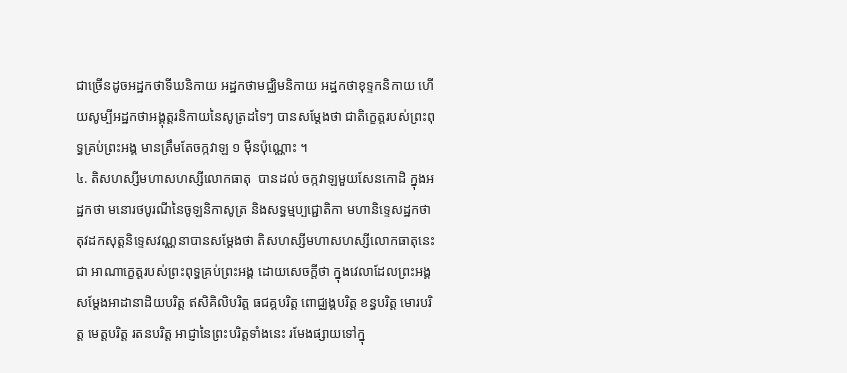ជាច្រើនដូចអដ្ឋកថាទីឃនិកាយ អដ្ឋកថាមជ្ឈិមនិកាយ អដ្ឋកថាខុទ្ទកនិកាយ ហើយសូម្បីអដ្ឋកថាអង្គុត្តរនិកាយនៃសូត្រដទៃៗ បានសម្ដែងថា ជាតិក្ខេត្តរបស់ព្រះពុទ្ធគ្រប់ព្រះអង្គ មានត្រឹមតែចក្កវាឡ ១ ម៉ឺនប៉ុណ្ណោះ ។
៤. តិសហស្សីមហាសហស្សីលោកធាតុ  បានដល់ ចក្កវាឡមួយសែនកោដិ ក្នុងអដ្ឋកថា មនោរថបូរណីនៃចូឡនិកាសូត្រ និងសទ្ធម្មប្បជ្ជោតិកា មហានិទ្ទេសដ្ឋកថា តុវដកសុត្តនិទ្ទេសវណ្ណនាបានសម្ដែងថា តិសហស្សីមហាសហស្សីលោកធាតុនេះ ជា អាណាក្ខេត្តរបស់ព្រះពុទ្ធគ្រប់ព្រះអង្គ ដោយសេចក្ដីថា ក្នុងវេលាដែលព្រះអង្គសម្ដែងអាដានាដិយបរិត្ត ឥសិគិលិបរិត្ត ធជគ្គបរិត្ត ពោជ្ឈង្គបរិត្ត ខន្ធបរិត្ត មោរបរិត្ត មេត្តបរិត្ត រតនបរិត្ត អាជ្ញានៃព្រះបរិត្តទាំងនេះ រមែងផ្សាយទៅក្នុ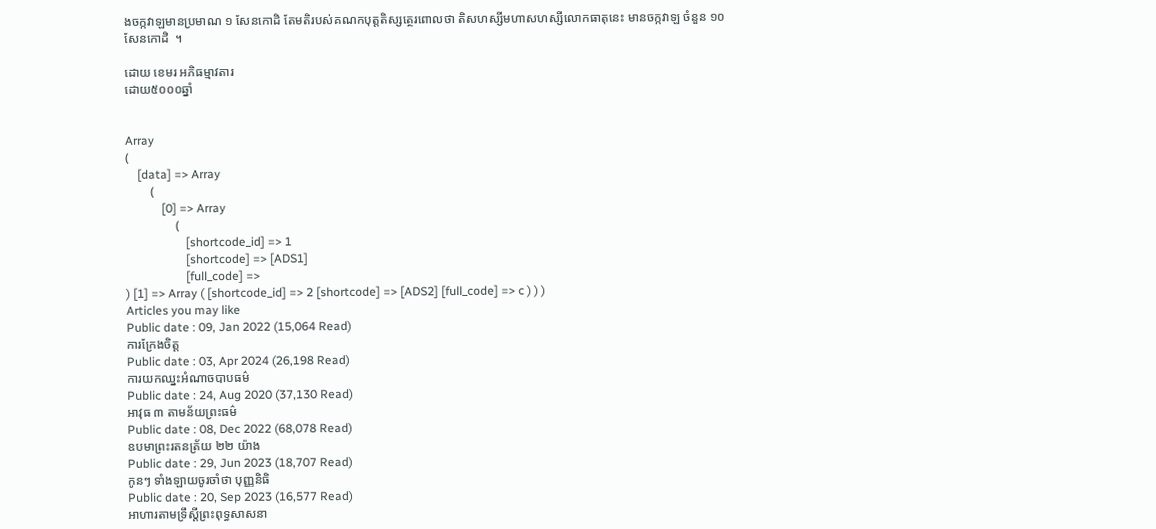ងចក្កវាឡមានប្រមាណ ១ សែនកោដិ តែមតិរបស់គណកបុត្តតិស្សត្ថេរពោលថា តិសហស្សីមហាសហស្សីលោកធាតុនេះ មានចក្កវាឡ ចំនួន ១០ សែនកោដិ  ។

ដោយ ខេមរ អភិធម្មាវតារ
ដោយ៥០០០ឆ្នាំ


Array
(
    [data] => Array
        (
            [0] => Array
                (
                    [shortcode_id] => 1
                    [shortcode] => [ADS1]
                    [full_code] =>
) [1] => Array ( [shortcode_id] => 2 [shortcode] => [ADS2] [full_code] => c ) ) )
Articles you may like
Public date : 09, Jan 2022 (15,064 Read)
ការក្រែងចិត្ត
Public date : 03, Apr 2024 (26,198 Read)
ការយកឈ្នះអំណាចបាបធម៌
Public date : 24, Aug 2020 (37,130 Read)
អាវុធ ៣ តាមន័យព្រះធម៌
Public date : 08, Dec 2022 (68,078 Read)
ឧបមាព្រះរតនត្រ័យ ២២ យ៉ាង
Public date : 29, Jun 2023 (18,707 Read)
កូនៗ ទាំងឡាយចូរចាំថា បុញ្ញនិធិ
Public date : 20, Sep 2023 (16,577 Read)
អាហារតាមទ្រឹស្តីព្រះពុទ្ធសាសនា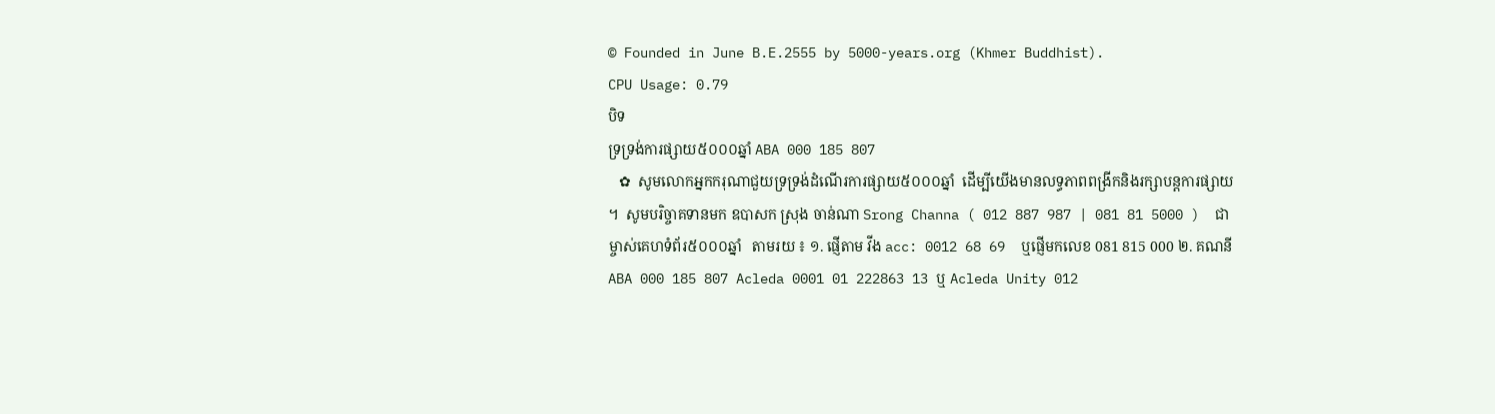© Founded in June B.E.2555 by 5000-years.org (Khmer Buddhist).
CPU Usage: 0.79
បិទ
ទ្រទ្រង់ការផ្សាយ៥០០០ឆ្នាំ ABA 000 185 807
   ✿  សូមលោកអ្នកករុណាជួយទ្រទ្រង់ដំណើរការផ្សាយ៥០០០ឆ្នាំ  ដើម្បីយើងមានលទ្ធភាពពង្រីកនិងរក្សាបន្តការផ្សាយ ។  សូមបរិច្ចាគទានមក ឧបាសក ស្រុង ចាន់ណា Srong Channa ( 012 887 987 | 081 81 5000 )  ជាម្ចាស់គេហទំព័រ៥០០០ឆ្នាំ   តាមរយ ៖ ១. ផ្ញើតាម វីង acc: 0012 68 69  ឬផ្ញើមកលេខ 081 815 000 ២. គណនី ABA 000 185 807 Acleda 0001 01 222863 13 ឬ Acleda Unity 012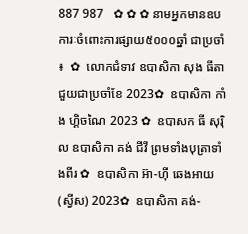887 987   ✿ ✿ ✿ នាមអ្នកមានឧបការៈចំពោះការផ្សាយ៥០០០ឆ្នាំ ជាប្រចាំ ៖  ✿  លោកជំទាវ ឧបាសិកា សុង ធីតា ជួយជាប្រចាំខែ 2023✿  ឧបាសិកា កាំង ហ្គិចណៃ 2023 ✿  ឧបាសក ធី សុរ៉ិល ឧបាសិកា គង់ ជីវី ព្រមទាំងបុត្រាទាំងពីរ ✿  ឧបាសិកា អ៊ា-ហុី ឆេងអាយ (ស្វីស) 2023✿  ឧបាសិកា គង់-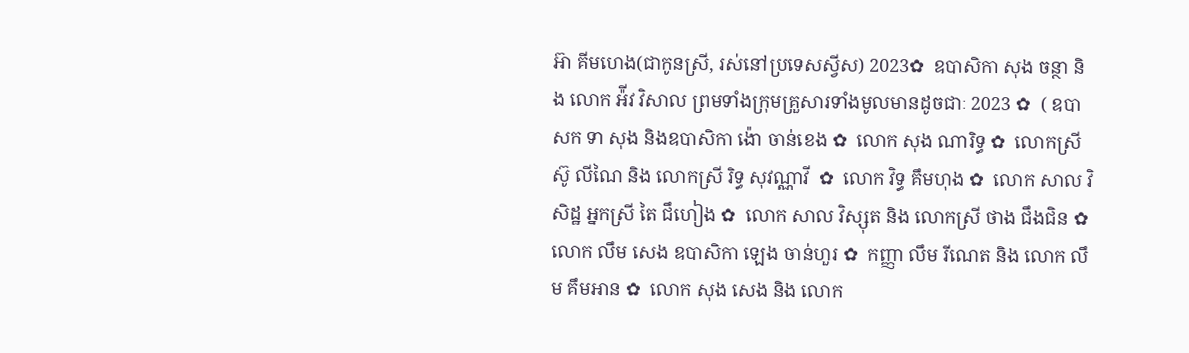អ៊ា គីមហេង(ជាកូនស្រី, រស់នៅប្រទេសស្វីស) 2023✿  ឧបាសិកា សុង ចន្ថា និង លោក អ៉ីវ វិសាល ព្រមទាំងក្រុមគ្រួសារទាំងមូលមានដូចជាៈ 2023 ✿  ( ឧបាសក ទា សុង និងឧបាសិកា ង៉ោ ចាន់ខេង ✿  លោក សុង ណារិទ្ធ ✿  លោកស្រី ស៊ូ លីណៃ និង លោកស្រី រិទ្ធ សុវណ្ណាវី  ✿  លោក វិទ្ធ គឹមហុង ✿  លោក សាល វិសិដ្ឋ អ្នកស្រី តៃ ជឹហៀង ✿  លោក សាល វិស្សុត និង លោកស្រី ថាង ជឹងជិន ✿  លោក លឹម សេង ឧបាសិកា ឡេង ចាន់ហួរ ✿  កញ្ញា លឹម រីណេត និង លោក លឹម គឹមអាន ✿  លោក សុង សេង និង លោក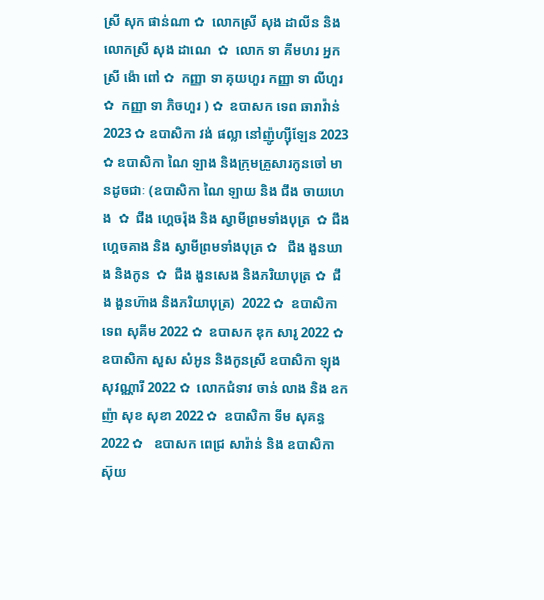ស្រី សុក ផាន់ណា ✿  លោកស្រី សុង ដាលីន និង លោកស្រី សុង ដាណេ  ✿  លោក ទា គីមហរ អ្នកស្រី ង៉ោ ពៅ ✿  កញ្ញា ទា គុយហួរ កញ្ញា ទា លីហួរ ✿  កញ្ញា ទា ភិចហួរ ) ✿  ឧបាសក ទេព ឆារាវ៉ាន់ 2023 ✿ ឧបាសិកា វង់ ផល្លា នៅញ៉ូហ្ស៊ីឡែន 2023  ✿ ឧបាសិកា ណៃ ឡាង និងក្រុមគ្រួសារកូនចៅ មានដូចជាៈ (ឧបាសិកា ណៃ ឡាយ និង ជឹង ចាយហេង  ✿  ជឹង ហ្គេចរ៉ុង និង ស្វាមីព្រមទាំងបុត្រ  ✿ ជឹង ហ្គេចគាង និង ស្វាមីព្រមទាំងបុត្រ ✿   ជឹង ងួនឃាង និងកូន  ✿  ជឹង ងួនសេង និងភរិយាបុត្រ ✿  ជឹង ងួនហ៊ាង និងភរិយាបុត្រ)  2022 ✿  ឧបាសិកា ទេព សុគីម 2022 ✿  ឧបាសក ឌុក សារូ 2022 ✿  ឧបាសិកា សួស សំអូន និងកូនស្រី ឧបាសិកា ឡុងសុវណ្ណារី 2022 ✿  លោកជំទាវ ចាន់ លាង និង ឧកញ៉ា សុខ សុខា 2022 ✿  ឧបាសិកា ទីម សុគន្ធ 2022 ✿   ឧបាសក ពេជ្រ សារ៉ាន់ និង ឧបាសិកា ស៊ុយ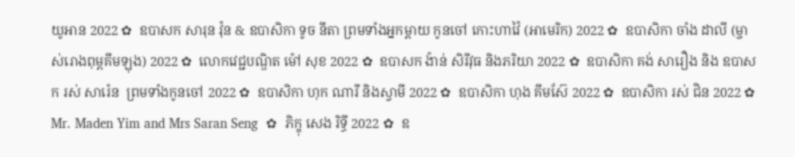យូអាន 2022 ✿  ឧបាសក សារុន វ៉ុន & ឧបាសិកា ទូច នីតា ព្រមទាំងអ្នកម្តាយ កូនចៅ កោះហាវ៉ៃ (អាមេរិក) 2022 ✿  ឧបាសិកា ចាំង ដាលី (ម្ចាស់រោងពុម្ពគីមឡុង) 2022 ✿  លោកវេជ្ជបណ្ឌិត ម៉ៅ សុខ 2022 ✿  ឧបាសក ង៉ាន់ សិរីវុធ និងភរិយា 2022 ✿  ឧបាសិកា គង់ សារឿង និង ឧបាសក រស់ សារ៉េន  ព្រមទាំងកូនចៅ 2022 ✿  ឧបាសិកា ហុក ណារី និងស្វាមី 2022 ✿  ឧបាសិកា ហុង គីមស៊ែ 2022 ✿  ឧបាសិកា រស់ ជិន 2022 ✿  Mr. Maden Yim and Mrs Saran Seng  ✿  ភិក្ខុ សេង រិទ្ធី 2022 ✿  ឧ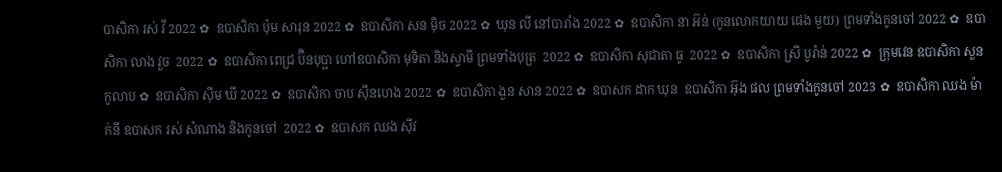បាសិកា រស់ វី 2022 ✿  ឧបាសិកា ប៉ុម សារុន 2022 ✿  ឧបាសិកា សន ម៉ិច 2022 ✿  ឃុន លី នៅបារាំង 2022 ✿  ឧបាសិកា នា អ៊ន់ (កូនលោកយាយ ផេង មួយ) ព្រមទាំងកូនចៅ 2022 ✿  ឧបាសិកា លាង វួច  2022 ✿  ឧបាសិកា ពេជ្រ ប៊ិនបុប្ផា ហៅឧបាសិកា មុទិតា និងស្វាមី ព្រមទាំងបុត្រ  2022 ✿  ឧបាសិកា សុជាតា ធូ  2022 ✿  ឧបាសិកា ស្រី បូរ៉ាន់ 2022 ✿  ក្រុមវេន ឧបាសិកា សួន កូលាប ✿  ឧបាសិកា ស៊ីម ឃី 2022 ✿  ឧបាសិកា ចាប ស៊ីនហេង 2022 ✿  ឧបាសិកា ងួន សាន 2022 ✿  ឧបាសក ដាក ឃុន  ឧបាសិកា អ៊ុង ផល ព្រមទាំងកូនចៅ 2023 ✿  ឧបាសិកា ឈង ម៉ាក់នី ឧបាសក រស់ សំណាង និងកូនចៅ  2022 ✿  ឧបាសក ឈង សុីវ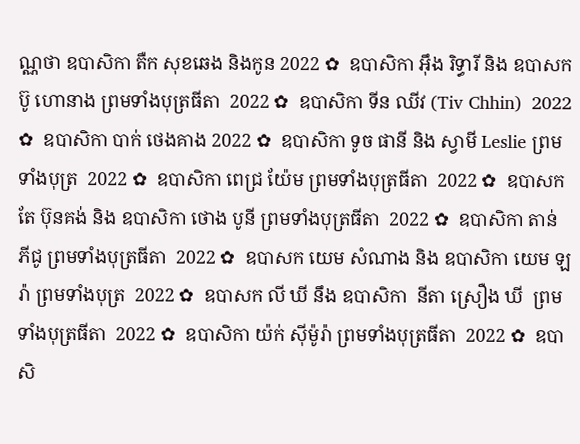ណ្ណថា ឧបាសិកា តឺក សុខឆេង និងកូន 2022 ✿  ឧបាសិកា អុឹង រិទ្ធារី និង ឧបាសក ប៊ូ ហោនាង ព្រមទាំងបុត្រធីតា  2022 ✿  ឧបាសិកា ទីន ឈីវ (Tiv Chhin)  2022 ✿  ឧបាសិកា បាក់ ថេងគាង 2022 ✿  ឧបាសិកា ទូច ផានី និង ស្វាមី Leslie ព្រមទាំងបុត្រ  2022 ✿  ឧបាសិកា ពេជ្រ យ៉ែម ព្រមទាំងបុត្រធីតា  2022 ✿  ឧបាសក តែ ប៊ុនគង់ និង ឧបាសិកា ថោង បូនី ព្រមទាំងបុត្រធីតា  2022 ✿  ឧបាសិកា តាន់ ភីជូ ព្រមទាំងបុត្រធីតា  2022 ✿  ឧបាសក យេម សំណាង និង ឧបាសិកា យេម ឡរ៉ា ព្រមទាំងបុត្រ  2022 ✿  ឧបាសក លី ឃី នឹង ឧបាសិកា  នីតា ស្រឿង ឃី  ព្រមទាំងបុត្រធីតា  2022 ✿  ឧបាសិកា យ៉ក់ សុីម៉ូរ៉ា ព្រមទាំងបុត្រធីតា  2022 ✿  ឧបាសិ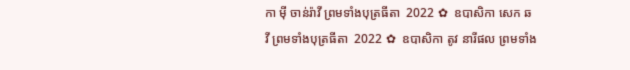កា មុី ចាន់រ៉ាវី ព្រមទាំងបុត្រធីតា  2022 ✿  ឧបាសិកា សេក ឆ វី ព្រមទាំងបុត្រធីតា  2022 ✿  ឧបាសិកា តូវ នារីផល ព្រមទាំង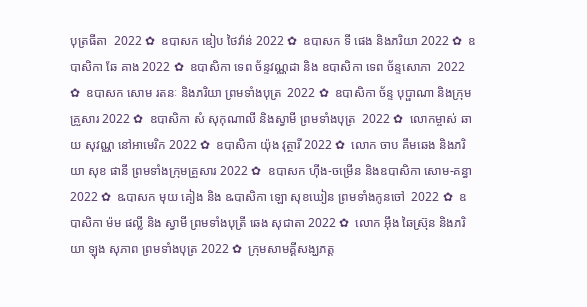បុត្រធីតា  2022 ✿  ឧបាសក ឌៀប ថៃវ៉ាន់ 2022 ✿  ឧបាសក ទី ផេង និងភរិយា 2022 ✿  ឧបាសិកា ឆែ គាង 2022 ✿  ឧបាសិកា ទេព ច័ន្ទវណ្ណដា និង ឧបាសិកា ទេព ច័ន្ទសោភា  2022 ✿  ឧបាសក សោម រតនៈ និងភរិយា ព្រមទាំងបុត្រ  2022 ✿  ឧបាសិកា ច័ន្ទ បុប្ផាណា និងក្រុមគ្រួសារ 2022 ✿  ឧបាសិកា សំ សុកុណាលី និងស្វាមី ព្រមទាំងបុត្រ  2022 ✿  លោកម្ចាស់ ឆាយ សុវណ្ណ នៅអាមេរិក 2022 ✿  ឧបាសិកា យ៉ុង វុត្ថារី 2022 ✿  លោក ចាប គឹមឆេង និងភរិយា សុខ ផានី ព្រមទាំងក្រុមគ្រួសារ 2022 ✿  ឧបាសក ហ៊ីង-ចម្រើន និងឧបាសិកា សោម-គន្ធា 2022 ✿  ឩបាសក មុយ គៀង និង ឩបាសិកា ឡោ សុខឃៀន ព្រមទាំងកូនចៅ  2022 ✿  ឧបាសិកា ម៉ម ផល្លី និង ស្វាមី ព្រមទាំងបុត្រី ឆេង សុជាតា 2022 ✿  លោក អ៊ឹង ឆៃស្រ៊ុន និងភរិយា ឡុង សុភាព ព្រមទាំងបុត្រ 2022 ✿  ក្រុមសាមគ្គីសង្ឃភត្ត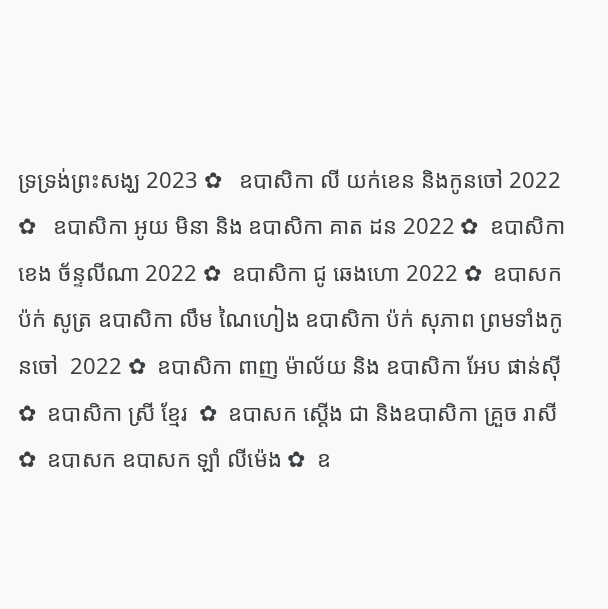ទ្រទ្រង់ព្រះសង្ឃ 2023 ✿   ឧបាសិកា លី យក់ខេន និងកូនចៅ 2022 ✿   ឧបាសិកា អូយ មិនា និង ឧបាសិកា គាត ដន 2022 ✿  ឧបាសិកា ខេង ច័ន្ទលីណា 2022 ✿  ឧបាសិកា ជូ ឆេងហោ 2022 ✿  ឧបាសក ប៉ក់ សូត្រ ឧបាសិកា លឹម ណៃហៀង ឧបាសិកា ប៉ក់ សុភាព ព្រមទាំងកូនចៅ  2022 ✿  ឧបាសិកា ពាញ ម៉ាល័យ និង ឧបាសិកា អែប ផាន់ស៊ី  ✿  ឧបាសិកា ស្រី ខ្មែរ  ✿  ឧបាសក ស្តើង ជា និងឧបាសិកា គ្រួច រាសី  ✿  ឧបាសក ឧបាសក ឡាំ លីម៉េង ✿  ឧ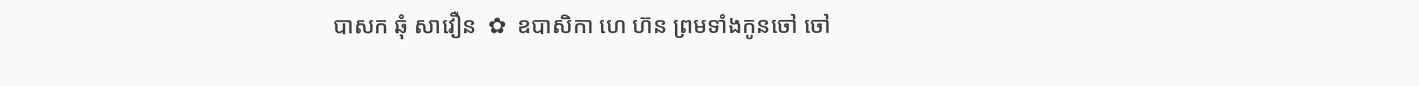បាសក ឆុំ សាវឿន  ✿  ឧបាសិកា ហេ ហ៊ន ព្រមទាំងកូនចៅ ចៅ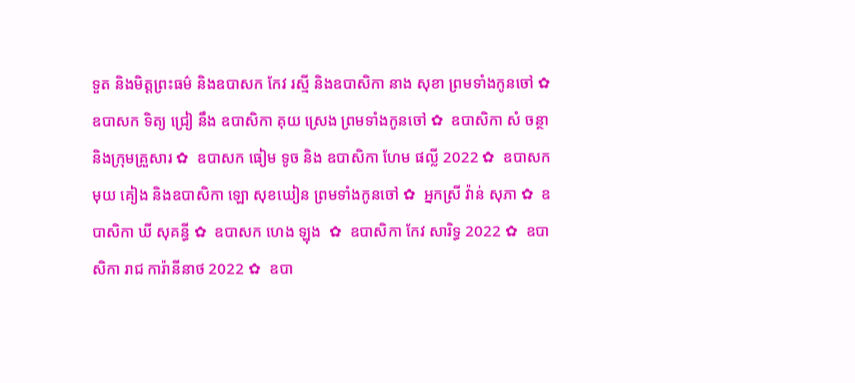ទួត និងមិត្តព្រះធម៌ និងឧបាសក កែវ រស្មី និងឧបាសិកា នាង សុខា ព្រមទាំងកូនចៅ ✿  ឧបាសក ទិត្យ ជ្រៀ នឹង ឧបាសិកា គុយ ស្រេង ព្រមទាំងកូនចៅ ✿  ឧបាសិកា សំ ចន្ថា និងក្រុមគ្រួសារ ✿  ឧបាសក ធៀម ទូច និង ឧបាសិកា ហែម ផល្លី 2022 ✿  ឧបាសក មុយ គៀង និងឧបាសិកា ឡោ សុខឃៀន ព្រមទាំងកូនចៅ ✿  អ្នកស្រី វ៉ាន់ សុភា ✿  ឧបាសិកា ឃី សុគន្ធី ✿  ឧបាសក ហេង ឡុង  ✿  ឧបាសិកា កែវ សារិទ្ធ 2022 ✿  ឧបាសិកា រាជ ការ៉ានីនាថ 2022 ✿  ឧបា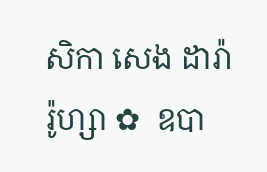សិកា សេង ដារ៉ារ៉ូហ្សា ✿  ឧបា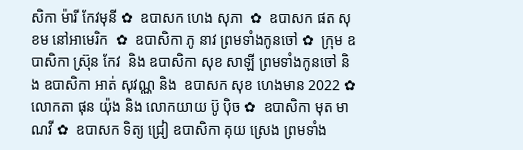សិកា ម៉ារី កែវមុនី ✿  ឧបាសក ហេង សុភា  ✿  ឧបាសក ផត សុខម នៅអាមេរិក  ✿  ឧបាសិកា ភូ នាវ ព្រមទាំងកូនចៅ ✿  ក្រុម ឧបាសិកា ស្រ៊ុន កែវ  និង ឧបាសិកា សុខ សាឡី ព្រមទាំងកូនចៅ និង ឧបាសិកា អាត់ សុវណ្ណ និង  ឧបាសក សុខ ហេងមាន 2022 ✿  លោកតា ផុន យ៉ុង និង លោកយាយ ប៊ូ ប៉ិច ✿  ឧបាសិកា មុត មាណវី ✿  ឧបាសក ទិត្យ ជ្រៀ ឧបាសិកា គុយ ស្រេង ព្រមទាំង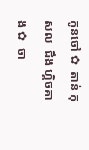កូនចៅ ✿  តាន់ កុសល  ជឹង ហ្គិចគាង ✿  ចា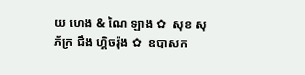យ ហេង & ណៃ ឡាង ✿  សុខ សុភ័ក្រ ជឹង ហ្គិចរ៉ុង ✿  ឧបាសក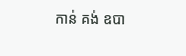កាន់ គង់ ឧបា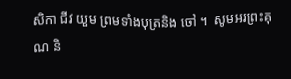សិកា ជីវ យួម ព្រមទាំងបុត្រនិង ចៅ ។  សូមអរព្រះគុណ និ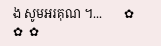ង សូមអរគុណ ។...       ✿  ✿  ✿